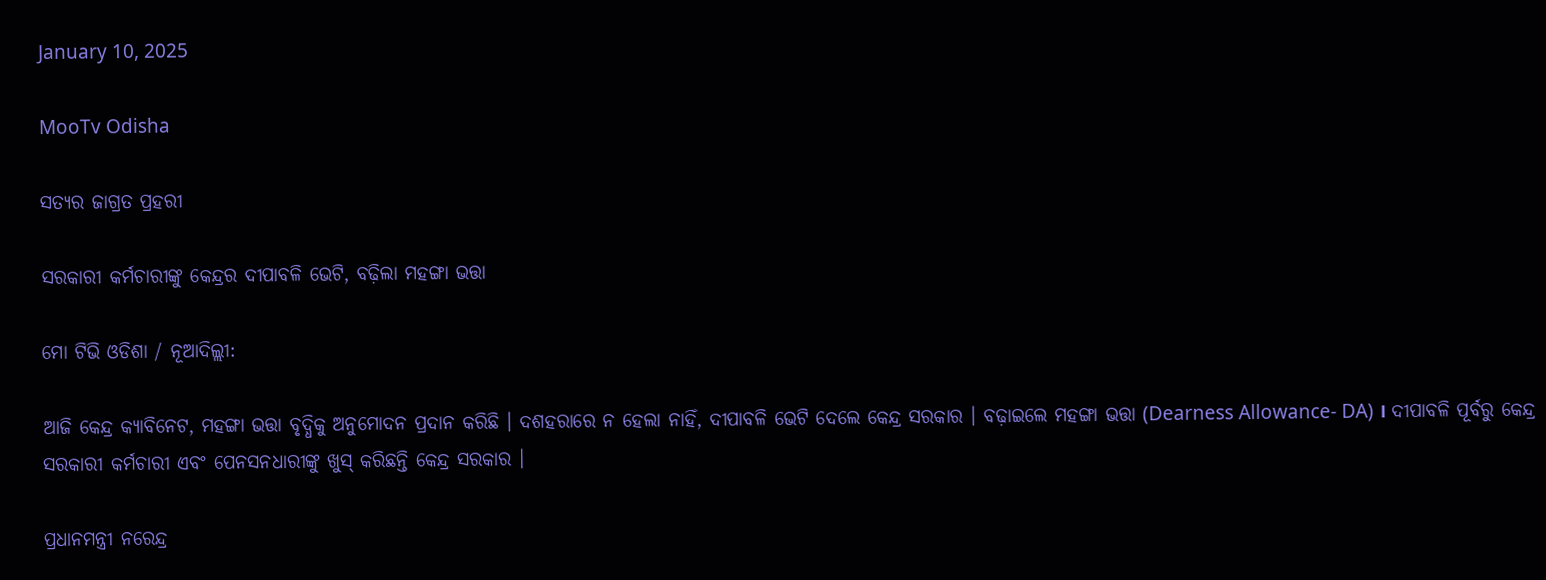January 10, 2025

MooTv Odisha

ସତ୍ୟର ଜାଗ୍ରତ ପ୍ରହରୀ

ସରକାରୀ କର୍ମଚାରୀଙ୍କୁ କେନ୍ଦ୍ରର ଦୀପାବଳି ଭେଟି, ବଢ଼ିଲା ମହଙ୍ଗା ଭତ୍ତା

ମୋ ଟିଭି ଓଡିଶା / ନୂଆଦିଲ୍ଲୀ:

ଆଜି କେନ୍ଦ୍ର କ୍ୟାବିନେଟ, ମହଙ୍ଗା ଭତ୍ତା ବୃଦ୍ଧିକୁ ଅନୁମୋଦନ ପ୍ରଦାନ କରିଛି । ଦଶହରାରେ ନ ହେଲା ନାହିଁ, ଦୀପାବଳି ଭେଟି ଦେଲେ କେନ୍ଦ୍ର ସରକାର । ବଢ଼ାଇଲେ ମହଙ୍ଗା ଭତ୍ତା (Dearness Allowance- DA) । ଦୀପାବଳି ପୂର୍ବରୁ କେନ୍ଦ୍ର ସରକାରୀ କର୍ମଚାରୀ ଏବଂ ପେନସନଧାରୀଙ୍କୁ ଖୁସ୍ କରିଛନ୍ତି କେନ୍ଦ୍ର ସରକାର ।

ପ୍ରଧାନମନ୍ତ୍ରୀ ନରେନ୍ଦ୍ର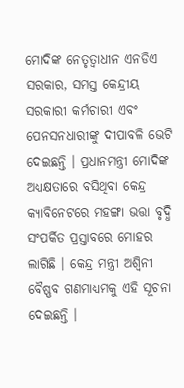ମୋଦିଙ୍କ ନେତୃତ୍ବାଧୀନ ଏନଡିଏ ସରକାର, ସମସ୍ତ କେନ୍ଦ୍ରୀୟ ସରକାରୀ କର୍ମଚାରୀ ଏବଂ ପେନସନଧାରୀଙ୍କୁ ଦୀପାବଳି ଭେଟି ଦେଇଛନ୍ତି । ପ୍ରଧାନମନ୍ତ୍ରୀ ମୋଦିଙ୍କ ଅଧ୍ୟକ୍ଷତାରେ ବସିଥିବା କେନ୍ଦ୍ର କ୍ୟାବିନେଟରେ ମହଙ୍ଗା ଭତ୍ତା ବୃଦ୍ଧି ସଂପର୍କିତ ପ୍ରସ୍ତାବରେ ମୋହର ଲାଗିଛି । କେନ୍ଦ୍ର ମନ୍ତ୍ରୀ ଅଶ୍ବିନୀ ବୈଷ୍ଣବ ଗଣମାଧ୍ୟମକୁ ଏହି ସୂଚନା ଦେଇଛନ୍ତି ।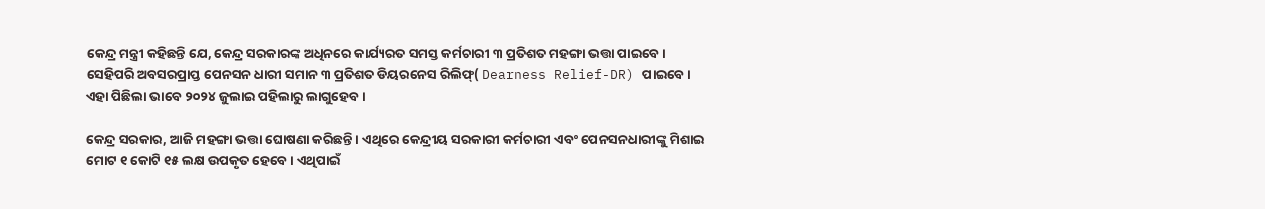କେନ୍ଦ୍ର ମନ୍ତ୍ରୀ କହିଛନ୍ତି ଯେ, କେନ୍ଦ୍ର ସରକାରଙ୍କ ଅଧିନରେ କାର୍ଯ୍ୟରତ ସମସ୍ତ କର୍ମଚାରୀ ୩ ପ୍ରତିଶତ ମହଙ୍ଗା ଭତ୍ତା ପାଇବେ । ସେହିପରି ଅବସରପ୍ରାପ୍ତ ପେନସନ ଧାରୀ ସମାନ ୩ ପ୍ରତିଶତ ଡିୟରନେସ ରିଲିଫ୍( Dearness Relief-DR) ପାଇବେ । ଏହା ପିଛିଲା ଭାବେ ୨୦୨୪ ଜୁଲାଇ ପହିଲାରୁ ଲାଗୁହେବ ।

କେନ୍ଦ୍ର ସରକାର, ଆଜି ମହଙ୍ଗା ଭତ୍ତା ଘୋଷଣା କରିଛନ୍ତି । ଏଥିରେ କେନ୍ଦ୍ରୀୟ ସରକାରୀ କର୍ମଚାରୀ ଏବଂ ପେନସନଧାରୀଙ୍କୁ ମିଶାଇ ମୋଟ ୧ କୋଟି ୧୫ ଲକ୍ଷ ଉପକୃତ ହେବେ । ଏଥିପାଇଁ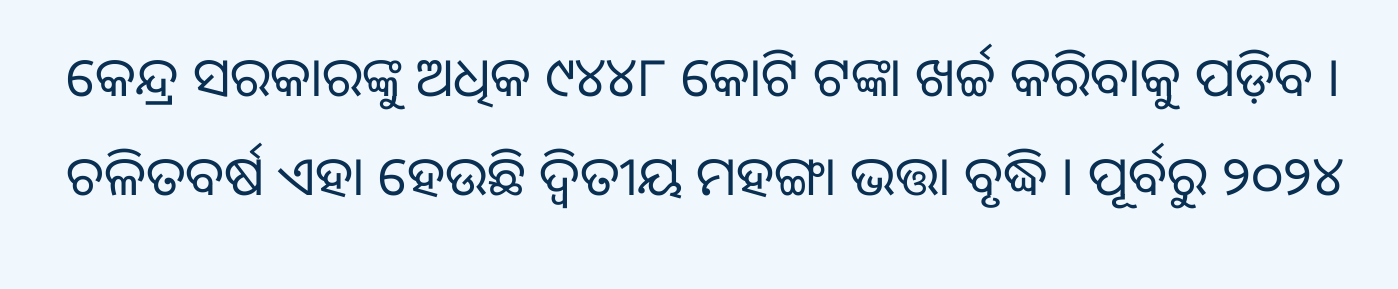କେନ୍ଦ୍ର ସରକାରଙ୍କୁ ଅଧିକ ୯୪୪୮ କୋଟି ଟଙ୍କା ଖର୍ଚ୍ଚ କରିବାକୁ ପଡ଼ିବ । ଚଳିତବର୍ଷ ଏହା ହେଉଛି ଦ୍ବିତୀୟ ମହଙ୍ଗା ଭତ୍ତା ବୃଦ୍ଧି । ପୂର୍ବରୁ ୨୦୨୪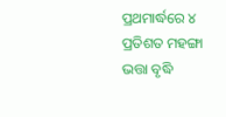ପ୍ରଥମାର୍ଦ୍ଧରେ ୪ ପ୍ରତିଶତ ମହଙ୍ଗା ଭତ୍ତା ବୃଦ୍ଧି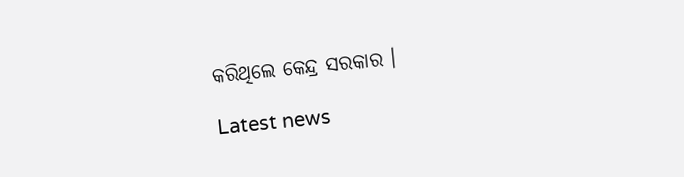କରିଥିଲେ କେନ୍ଦ୍ର ସରକାର ।

Latest news